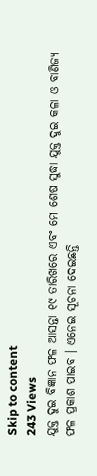Skip to content
243 Views
ଯୁକ୍ତ ଦୁଇ ବିଜ୍ଞାନ ଫଳ ଆସନ୍ତା ୧୯ ତାରିଖରେ ଏବଂ ମେ ଶେଷ ସୁଦ୍ଧା ଯୁକ୍ତ ଦୁଇ କଳା ଓ ବାଣିଜ୍ୟ ଫଳ ପ୍ରକାଶ ପାଇବ । ଏନେଇ ସୂଚନା ଦେଇଛନ୍ତି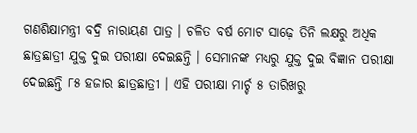ଗଣଶିକ୍ଷାମନ୍ତ୍ରୀ ବଦ୍ରି ନାରାୟଣ ପାତ୍ର । ଚଳିତ ବର୍ଷ ମୋଟ ସାଢ଼େ ତିନି ଲକ୍ଷରୁ ଅଧିକ ଛାତ୍ରଛାତ୍ରୀ ଯୁକ୍ତ ଦୁଇ ପରୀକ୍ଷା ଦେଇଛନ୍ତି । ସେମାନଙ୍କ ମଧ୍ୟରୁ ଯୁକ୍ତ ଦୁଇ ବିଜ୍ଞାନ ପରୀକ୍ଷା ଦେଇଛନ୍ତି ୮୫ ହଜାର ଛାତ୍ରଛାତ୍ରୀ । ଏହି ପରୀକ୍ଷା ମାର୍ଚ୍ଚ ୫ ତାରିଖରୁ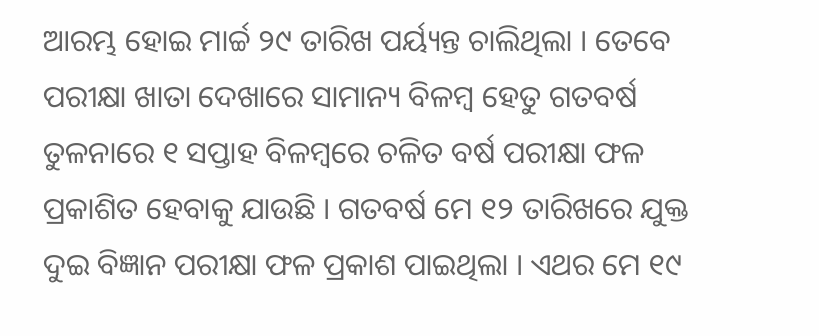ଆରମ୍ଭ ହୋଇ ମାର୍ଚ୍ଚ ୨୯ ତାରିଖ ପର୍ୟ୍ୟନ୍ତ ଚାଲିଥିଲା । ତେବେ ପରୀକ୍ଷା ଖାତା ଦେଖାରେ ସାମାନ୍ୟ ବିଳମ୍ବ ହେତୁ ଗତବର୍ଷ ତୁଳନାରେ ୧ ସପ୍ତାହ ବିଳମ୍ବରେ ଚଳିତ ବର୍ଷ ପରୀକ୍ଷା ଫଳ ପ୍ରକାଶିତ ହେବାକୁ ଯାଉଛି । ଗତବର୍ଷ ମେ ୧୨ ତାରିଖରେ ଯୁକ୍ତ ଦୁଇ ବିଜ୍ଞାନ ପରୀକ୍ଷା ଫଳ ପ୍ରକାଶ ପାଇଥିଲା । ଏଥର ମେ ୧୯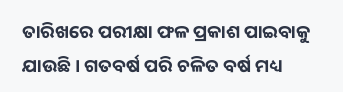ତାରିଖରେ ପରୀକ୍ଷା ଫଳ ପ୍ରକାଶ ପାଇବାକୁ ଯାଉଛି । ଗତବର୍ଷ ପରି ଚଳିତ ବର୍ଷ ମଧ୍ୟ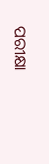ପରୀକ୍ଷା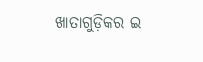ଖାତାଗୁଡ଼ିକର ଇ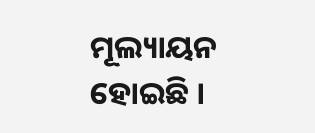ମୂଲ୍ୟାୟନ ହୋଇଛି ।